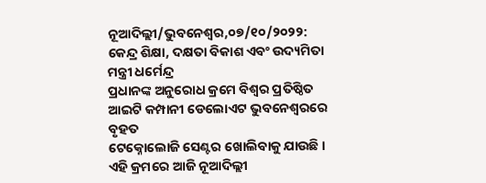ନୂଆଦିଲ୍ଲୀ/ଭୁବନେଶ୍ବର,୦୭/୧୦/୨୦୨୨: କେନ୍ଦ୍ର ଶିକ୍ଷା, ଦକ୍ଷତା ବିକାଶ ଏବଂ ଉଦ୍ୟମିତା ମନ୍ତ୍ରୀ ଧର୍ମେନ୍ଦ୍ର
ପ୍ରଧାନଙ୍କ ଅନୁରୋଧ କ୍ରମେ ବିଶ୍ବର ପ୍ରତିଷ୍ଠିତ ଆଇଟି କମ୍ପାନୀ ଡେଲୋଏଟ ଭୁବନେଶ୍ବରରେ ବୃହତ
ଟେକ୍ନୋଲୋଜି ସେଣ୍ଟର ଖୋଲିବାକୁ ଯାଉଛି । ଏହି କ୍ରମରେ ଆଜି ନୂଆଦିଲ୍ଲୀ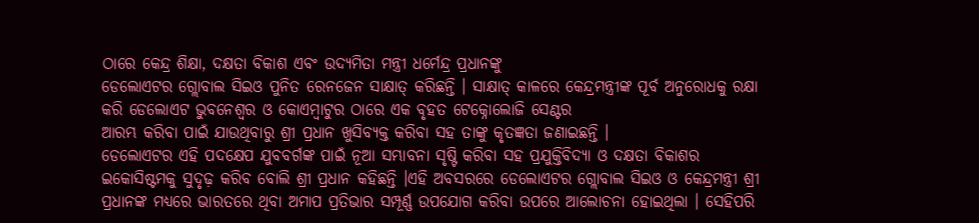ଠାରେ କେନ୍ଦ୍ର ଶିକ୍ଷା, ଦକ୍ଷତା ବିକାଶ ଏବଂ ଉଦ୍ୟମିତା ମନ୍ତ୍ରୀ ଧର୍ମେନ୍ଦ୍ର ପ୍ରଧାନଙ୍କୁ
ଡେଲୋଏଟର ଗ୍ଲୋବାଲ ସିଇଓ ପୁନିତ ରେନଜେନ ସାକ୍ଷାତ୍ କରିଛନ୍ତି । ସାକ୍ଷାତ୍ କାଳରେ କେନ୍ଦ୍ରମନ୍ତ୍ରୀଙ୍କ ପୂର୍ବ ଅନୁରୋଧକୁ ରକ୍ଷା କରି ଡେଲୋଏଟ ଭୁବନେଶ୍ବର ଓ କୋଏମ୍ବାଟୁର ଠାରେ ଏକ ବୃହତ ଟେକ୍ନୋଲୋଜି ସେଣ୍ଟର
ଆରମ୍ଭ କରିବା ପାଇଁ ଯାଉଥିବାରୁ ଶ୍ରୀ ପ୍ରଧାନ ଖୁସିବ୍ୟକ୍ତ କରିବା ସହ ତାଙ୍କୁ କୃତଜ୍ଞତା ଜଣାଇଛନ୍ତି ।
ଡେଲୋଏଟର ଏହି ପଦକ୍ଷେପ ଯୁବବର୍ଗଙ୍କ ପାଇଁ ନୂଆ ସମ୍ଭାବନା ସୃଷ୍ଟି କରିବା ସହ ପ୍ରଯୁକ୍ତିବିଦ୍ୟା ଓ ଦକ୍ଷତା ବିକାଶର ଇକୋସିଷ୍ଟମକୁ ସୁଦୃଢ଼ କରିବ ବୋଲି ଶ୍ରୀ ପ୍ରଧାନ କହିଛନ୍ତି ।ଏହି ଅବସରରେ ଡେଲୋଏଟର ଗ୍ଲୋବାଲ ସିଇଓ ଓ କେନ୍ଦ୍ରମନ୍ତ୍ରୀ ଶ୍ରୀ ପ୍ରଧାନଙ୍କ ମଧ୍ୟରେ ଭାରତରେ ଥିବା ଅମାପ ପ୍ରତିଭାର ସମ୍ପୂର୍ଣ୍ଣ ଉପଯୋଗ କରିବା ଉପରେ ଆଲୋଚନା ହୋଇଥିଲା । ସେହିପରି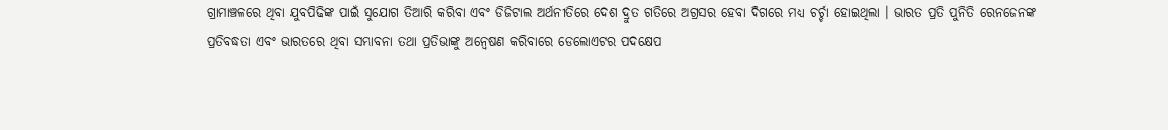ଗ୍ରାମାଞ୍ଚଳରେ ଥିବା ଯୁବପିଢିଙ୍କ ପାଇଁ ସୁଯୋଗ ତିଆରି କରିବା ଏବଂ ଡିଜିଟାଲ ଅର୍ଥନୀତିରେ ଦେଶ ଦ୍ରୁତ ଗତିରେ ଅଗ୍ରସର ହେବା ଦିଗରେ ମଧ୍ୟ ଚର୍ଚ୍ଚା ହୋଇଥିଲା । ଭାରତ ପ୍ରତି ପୁନିତି ରେନଜେନଙ୍କ ପ୍ରତିବଦ୍ଧତା ଏବଂ ଭାରତରେ ଥିବା ସମ୍ଭାବନା ତଥା ପ୍ରତିଭାଙ୍କୁ ଅନ୍ଵେଷଣ କରିବାରେ ଡେଲୋଏଟର ପଦକ୍ଷେପ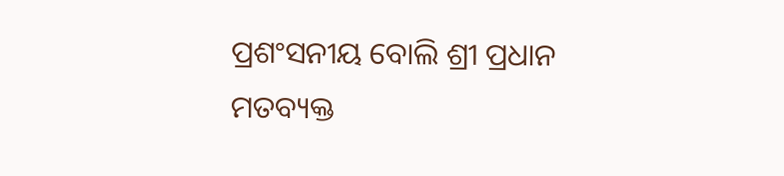ପ୍ରଶଂସନୀୟ ବୋଲି ଶ୍ରୀ ପ୍ରଧାନ
ମତବ୍ୟକ୍ତ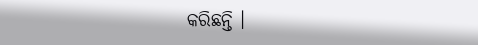କରିଛନ୍ତି ।